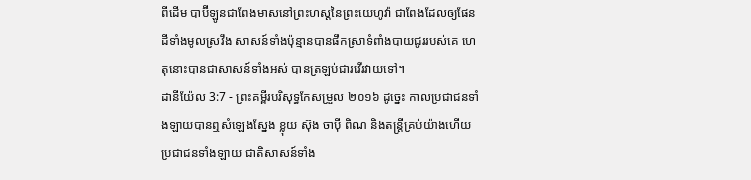ពីដើម បាប៊ីឡូនជាពែងមាសនៅព្រះហស្តនៃព្រះយេហូវ៉ា ជាពែងដែលឲ្យផែនដីទាំងមូលស្រវឹង សាសន៍ទាំងប៉ុន្មានបានផឹកស្រាទំពាំងបាយជូររបស់គេ ហេតុនោះបានជាសាសន៍ទាំងអស់ បានត្រឡប់ជារវើរវាយទៅ។
ដានីយ៉ែល 3:7 - ព្រះគម្ពីរបរិសុទ្ធកែសម្រួល ២០១៦ ដូច្នេះ កាលប្រជាជនទាំងឡាយបានឮសំឡេងស្នែង ខ្លុយ ស៊ុង ចាប៉ី ពិណ និងតន្ត្រីគ្រប់យ៉ាងហើយ ប្រជាជនទាំងឡាយ ជាតិសាសន៍ទាំង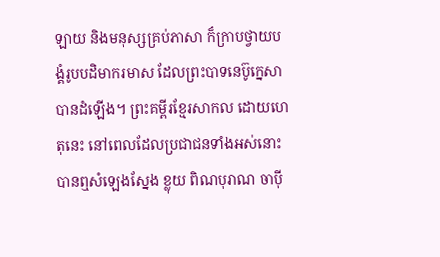ឡាយ និងមនុស្សគ្រប់ភាសា ក៏ក្រាបថ្វាយបង្គំរូបបដិមាករមាស ដែលព្រះបាទនេប៊ូក្នេសាបានដំឡើង។ ព្រះគម្ពីរខ្មែរសាកល ដោយហេតុនេះ នៅពេលដែលប្រជាជនទាំងអស់នោះបានឮសំឡេងស្នែង ខ្លុយ ពិណបុរាណ ចាប៉ី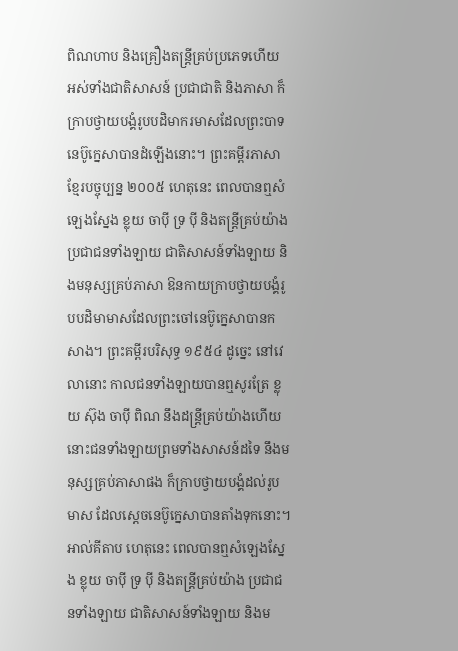ពិណហាប និងគ្រឿងតន្ត្រីគ្រប់ប្រភេទហើយ អស់ទាំងជាតិសាសន៍ ប្រជាជាតិ និងភាសា ក៏ក្រាបថ្វាយបង្គំរូបបដិមាករមាសដែលព្រះបាទនេប៊ូក្នេសាបានដំឡើងនោះ។ ព្រះគម្ពីរភាសាខ្មែរបច្ចុប្បន្ន ២០០៥ ហេតុនេះ ពេលបានឮសំឡេងស្នែង ខ្លុយ ចាប៉ី ទ្រ ប៉ី និងតន្ដ្រីគ្រប់យ៉ាង ប្រជាជនទាំងឡាយ ជាតិសាសន៍ទាំងឡាយ និងមនុស្សគ្រប់ភាសា ឱនកាយក្រាបថ្វាយបង្គំរូបបដិមាមាសដែលព្រះចៅនេប៊ូក្នេសាបានកសាង។ ព្រះគម្ពីរបរិសុទ្ធ ១៩៥៤ ដូច្នេះ នៅវេលានោះ កាលជនទាំងឡាយបានឮសូរត្រែ ខ្លុយ ស៊ុង ចាប៉ី ពិណ នឹងដន្ត្រីគ្រប់យ៉ាងហើយ នោះជនទាំងឡាយព្រមទាំងសាសន៍ដទៃ នឹងមនុស្សគ្រប់ភាសាផង ក៏ក្រាបថ្វាយបង្គំដល់រូបមាស ដែលស្តេចនេប៊ូក្នេសាបានតាំងទុកនោះ។ អាល់គីតាប ហេតុនេះ ពេលបានឮសំឡេងស្នែង ខ្លុយ ចាប៉ី ទ្រ ប៉ី និងតន្ដ្រីគ្រប់យ៉ាង ប្រជាជនទាំងឡាយ ជាតិសាសន៍ទាំងឡាយ និងម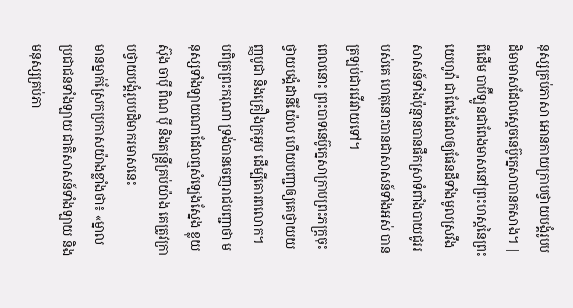នុស្សគ្រប់ភាសា អោនកាយក្រាបថ្វាយបង្គំរូបបដិមាមាសដែលស្តេចនេប៊ូក្នេសាបានកសាង។ |
ពីដើម បាប៊ីឡូនជាពែងមាសនៅព្រះហស្តនៃព្រះយេហូវ៉ា ជាពែងដែលឲ្យផែនដីទាំងមូលស្រវឹង សាសន៍ទាំងប៉ុន្មានបានផឹកស្រាទំពាំងបាយជូររបស់គេ ហេតុនោះបានជាសាសន៍ទាំងអស់ បានត្រឡប់ជារវើរវាយទៅ។
ពេលនោះ ព្រះបាទនេប៊ូក្នេសាក្រាបព្រះភក្ត្រចុះ ថ្វាយបង្គំដានីយ៉ែល ហើយបញ្ជាឲ្យគេថ្វាយយញ្ញបូជា និងគ្រឿងក្រអូប ដើម្បីគោរពលោក។
បពិត្រព្រះករុណា ទ្រង់បានចេញរាជបញ្ជាថា មនុស្សទាំងឡាយណាដែលឮសំឡេងស្នែង ខ្លុយ ស៊ុង ចាប៉ី ពិណ ប៉ី និងតន្ត្រីគ្រប់យ៉ាង គេត្រូវក្រាបថ្វាយបង្គំរូបបដិមាករមាសនេះ
មានម្នាក់ស្រែកប្រកាសយ៉ាងខ្លាំងថា៖ «ម្នាលប្រជាជនទាំងឡាយ ជាតិសាសន៍ទាំងឡាយ និងមនុស្សគ្រប់ភា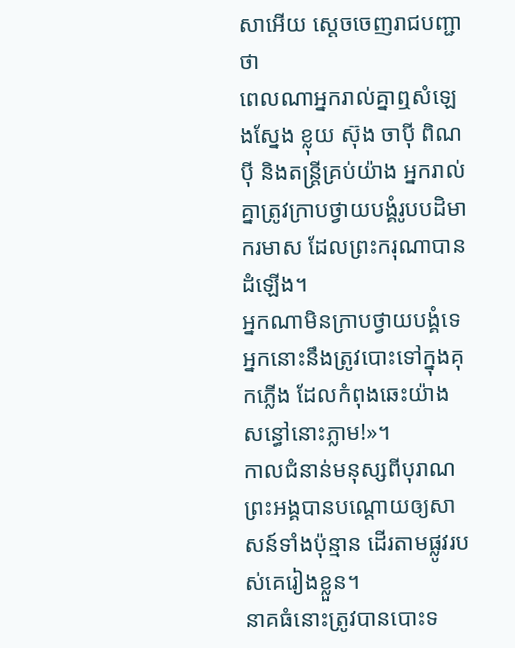សាអើយ ស្ដេចចេញរាជបញ្ជាថា
ពេលណាអ្នករាល់គ្នាឮសំឡេងស្នែង ខ្លុយ ស៊ុង ចាប៉ី ពិណ ប៉ី និងតន្ត្រីគ្រប់យ៉ាង អ្នករាល់គ្នាត្រូវក្រាបថ្វាយបង្គំរូបបដិមាករមាស ដែលព្រះករុណាបានដំឡើង។
អ្នកណាមិនក្រាបថ្វាយបង្គំទេ អ្នកនោះនឹងត្រូវបោះទៅក្នុងគុកភ្លើង ដែលកំពុងឆេះយ៉ាងសន្ធៅនោះភ្លាម!»។
កាលជំនាន់មនុស្សពីបុរាណ ព្រះអង្គបានបណ្ដោយឲ្យសាសន៍ទាំងប៉ុន្មាន ដើរតាមផ្លូវរបស់គេរៀងខ្លួន។
នាគធំនោះត្រូវបានបោះទ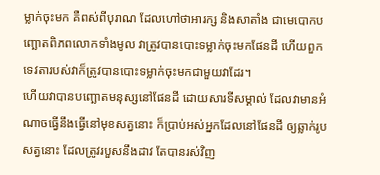ម្លាក់ចុះមក គឺពស់ពីបុរាណ ដែលហៅថាអារក្ស និងសាតាំង ជាមេបោកបញ្ឆោតពិភពលោកទាំងមូល វាត្រូវបានបោះទម្លាក់ចុះមកផែនដី ហើយពួកទេវតារបស់វាក៏ត្រូវបានបោះទម្លាក់ចុះមកជាមួយវាដែរ។
ហើយវាបានបញ្ឆោតមនុស្សនៅផែនដី ដោយសារទីសម្គាល់ ដែលវាមានអំណាចធ្វើនឹងធ្វើនៅមុខសត្វនោះ ក៏ប្រាប់អស់អ្នកដែលនៅផែនដី ឲ្យឆ្លាក់រូបសត្វនោះ ដែលត្រូវរបួសនឹងដាវ តែបានរស់វិញ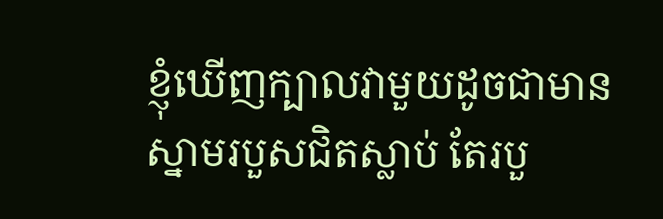ខ្ញុំឃើញក្បាលវាមួយដូចជាមានស្នាមរបួសជិតស្លាប់ តែរបួ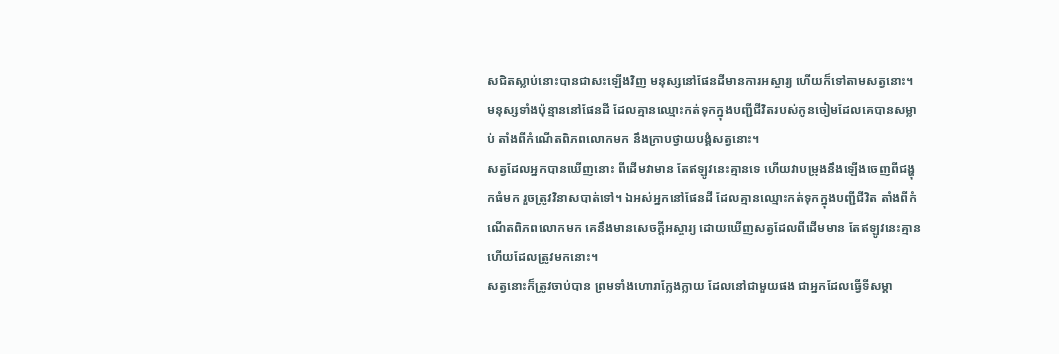សជិតស្លាប់នោះបានជាសះឡើងវិញ មនុស្សនៅផែនដីមានការអស្ចារ្យ ហើយក៏ទៅតាមសត្វនោះ។
មនុស្សទាំងប៉ុន្មាននៅផែនដី ដែលគ្មានឈ្មោះកត់ទុកក្នុងបញ្ជីជីវិតរបស់កូនចៀមដែលគេបានសម្លាប់ តាំងពីកំណើតពិភពលោកមក នឹងក្រាបថ្វាយបង្គំសត្វនោះ។
សត្វដែលអ្នកបានឃើញនោះ ពីដើមវាមាន តែឥឡូវនេះគ្មានទេ ហើយវាបម្រុងនឹងឡើងចេញពីជង្ហុកធំមក រួចត្រូវវិនាសបាត់ទៅ។ ឯអស់អ្នកនៅផែនដី ដែលគ្មានឈ្មោះកត់ទុកក្នុងបញ្ជីជីវិត តាំងពីកំណើតពិភពលោកមក គេនឹងមានសេចក្ដីអស្ចារ្យ ដោយឃើញសត្វដែលពីដើមមាន តែឥឡូវនេះគ្មាន ហើយដែលត្រូវមកនោះ។
សត្វនោះក៏ត្រូវចាប់បាន ព្រមទាំងហោរាក្លែងក្លាយ ដែលនៅជាមួយផង ជាអ្នកដែលធ្វើទីសម្គា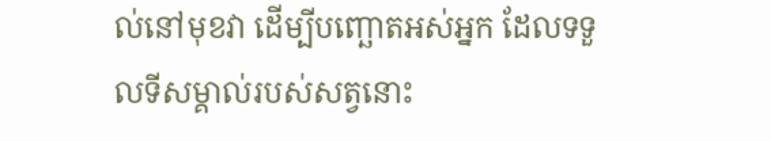ល់នៅមុខវា ដើម្បីបញ្ឆោតអស់អ្នក ដែលទទួលទីសម្គាល់របស់សត្វនោះ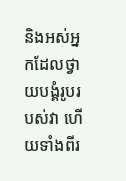និងអស់អ្នកដែលថ្វាយបង្គំរូបរបស់វា ហើយទាំងពីរ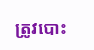ត្រូវបោះ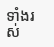ទាំងរស់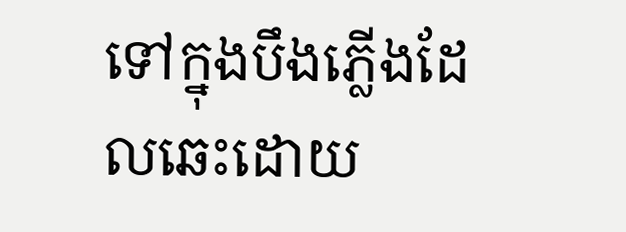ទៅក្នុងបឹងភ្លើងដែលឆេះដោយ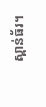ស្ពាន់ធ័រ។